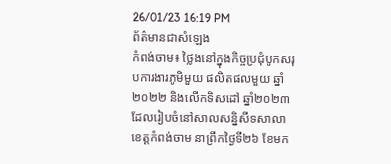26/01/23 16:19 PM
ព័ត៌មានជាសំឡេង
កំពង់ចាម៖ ថ្លៃងនៅក្នុងកិច្ចប្រជុំបូកសរុបការងារភូមិមួយ ផលិតផលមួយ ឆ្នាំ២០២២ និងលើកទិសដៅ ឆ្នាំ២០២៣ ដែលរៀបចំនៅសាលសន្និសីទសាលាខេត្តកំពង់ចាម នាព្រឹកថ្ងៃទី២៦ ខែមក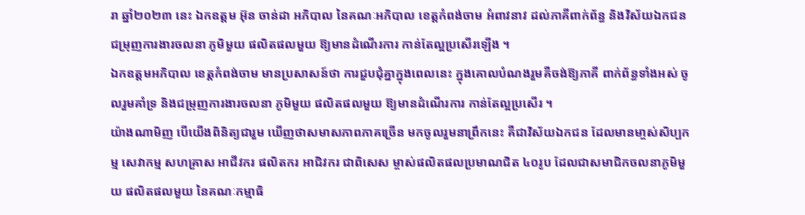រា ឆ្នាំ២០២៣ នេះ ឯកឧត្តម អ៊ុន ចាន់ដា អភិបាល នៃគណៈអភិបាល ខេត្តកំពង់ចាម អំពាវនាវ ដល់ភាគីពាក់ព័ន្ធ និងវិស័យឯកជន ជម្រុញការងារចលនា ភូមិមួយ ផលិតផលមួយ ឱ្យមានដំណើរការ កាន់តែល្អប្រសើរឡើង ។
ឯកឧត្តមអភិបាល ខេត្តកំពង់ចាម មានប្រសាសន៍ថា ការជួបជុំគ្នាក្នុងពេលនេះ ក្នុងគោលបំណងរួមគឺចង់ឱ្យភាគី ពាក់ព័ន្ធទាំងអស់ ចូលរួមគាំទ្រ និងជម្រុញការងារចលនា ភូមិមួយ ផលិតផលមួយ ឱ្យមានដំណើរការ កាន់តែល្អប្រសើរ ។
យ៉ាងណាមិញ បើយើងពិនិត្យជារួម ឃើញថាសមាសភាពភាគច្រើន មកចូលរួមនាព្រឹកនេះ គឺជាវិស័យឯកជន ដែលមានមា្ចស់សិប្បកម្ម សេវាកម្ម សហគ្រាស អាជីវករ ផលិតករ អាជិវករ ជាពិសេស ម្ចាស់ផលិតផលប្រមាណជិត ៤០រូប ដែលជាសមាជិកចលនាភូមិមួយ ផលិតផលមួយ នៃគណៈកម្មាធិ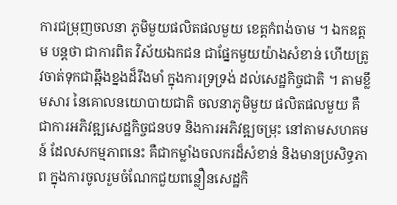ការជម្រុញចលនា ភូមិមួយផលិតផលមួយ ខេត្តកំពង់ចាម ។ ឯកឧត្តម បន្តថា ជាការពិត វិស័យឯកជន ជាផ្នែកមួយយ៉ាងសំខាន់ ហើយត្រូវចាត់ទុកជាឆ្អឹងខ្នងដ៏រឹងមាំ ក្នុងការទ្រទ្រង់ ដល់សេដ្ឋកិច្ចជាតិ ។ តាមខ្លឹមសារ នៃគោលនយោបាយជាតិ ចលនាភូមិមួយ ផលិតផលមួយ គឺជាការអភិវឌ្ឍសេដ្ឋកិច្ចជនបទ និងការអភិវឌ្ឍចម្រុះ នៅតាមសហគមន៍ ដែលសកម្មភាពនេះ គឺជាកម្លាំងចលករដ៏សំខាន់ និងមានប្រសិទ្ធភាព ក្នុងការចូលរួមចំណែកជួយពន្លឿនសេដ្ឋកិ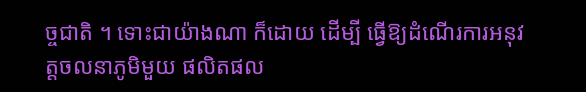ច្ចជាតិ ។ ទោះជាយ៉ាងណា ក៏ដោយ ដើម្បី ធ្វើឱ្យដំណើរការអនុវត្តចលនាភូមិមួយ ផលិតផល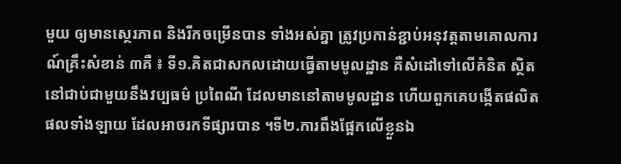មួយ ឲ្យមានស្ថេរភាព និងរីកចម្រើនបាន ទាំងអស់គ្នា ត្រូវប្រកាន់ខ្ជាប់អនុវត្តតាមគោលការណ៍គ្រឹះសំខាន់ ៣គឺ ៖ ទី១.គិតជាសកលដោយធ្វើតាមមូលដ្ឋាន គឺសំដៅទៅលើគំនិត ស្ថិតនៅជាប់ជាមួយនឹងវប្បធម៌ ប្រពៃណី ដែលមាននៅតាមមូលដ្ឋាន ហើយពួកគេបង្កើតផលិតផលទាំងឡាយ ដែលអាចរកទីផ្សារបាន ។ទី២.ការពឹងផ្អែកលើខ្លួនឯ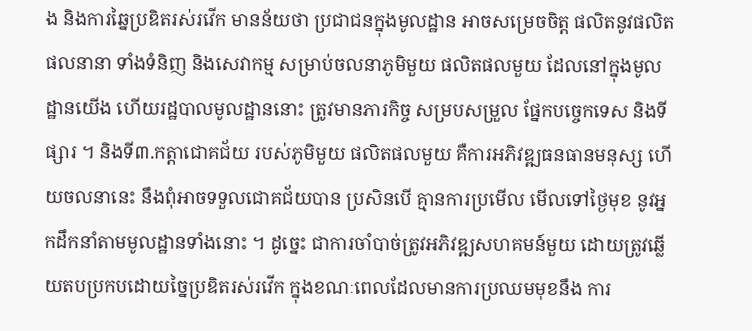ង និងការឆ្នៃប្រឌិតរស់រវើក មានន័យថា ប្រជាជនក្នុងមូលដ្ឋាន អាចសម្រេចចិត្ត ផលិតនូវផលិតផលនានា ទាំងទំនិញ និងសេវាកម្ម សម្រាប់ចលនាភូមិមួយ ផលិតផលមួយ ដែលនៅក្នុងមូលដ្ឋានយើង ហើយរដ្ឋបាលមូលដ្ឋាននោះ ត្រូវមានភារកិច្ច សម្របសម្រួល ផ្នែកបច្ចេកទេស និងទីផ្សារ ។ និងទី៣.កត្តាជោគជ័យ របស់ភូមិមួយ ផលិតផលមួយ គឺការអភិវឌ្ឍធនធានមនុស្ស ហើយចលនានេះ នឹងពុំអាចទទួលជោគជ័យបាន ប្រសិនបើ គ្មានការប្រមើល មើលទៅថ្ងៃមុខ នូវអ្នកដឹកនាំតាមមូលដ្ឋានទាំងនោះ ។ ដូច្នេះ ជាការចាំបាច់ត្រូវអភិវឌ្ឍសហគមន៍មួយ ដោយត្រូវឆ្លើយតបប្រកបដោយច្នៃប្រឌិតរស់រវើក ក្នុងខណៈពេលដែលមានការប្រឈមមុខនឹង ការ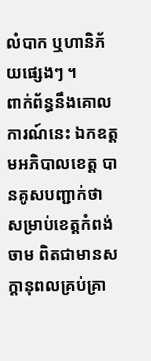លំបាក ឬហានិភ័យផ្សេងៗ ។
ពាក់ព័ន្ធនឹងគោលការណ៍នេះ ឯកឧត្តមអភិបាលខេត្ត បានគូសបញ្ជាក់ថា សម្រាប់ខេត្តកំពង់ចាម ពិតជាមានសក្តានុពលគ្រប់គ្រា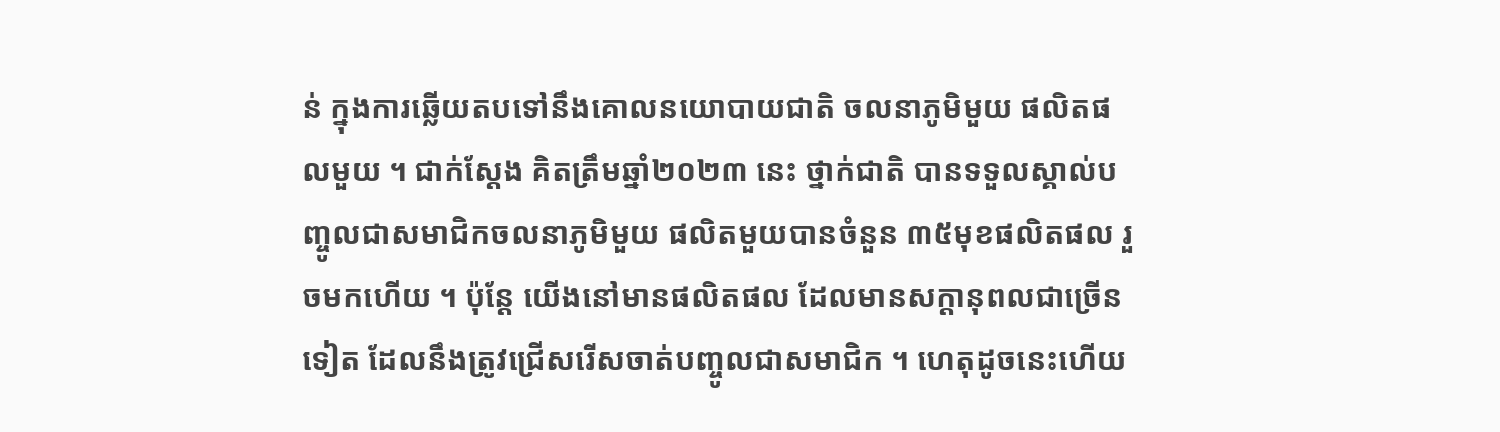ន់ ក្នុងការឆ្លើយតបទៅនឹងគោលនយោបាយជាតិ ចលនាភូមិមួយ ផលិតផលមួយ ។ ជាក់ស្តែង គិតត្រឹមឆ្នាំ២០២៣ នេះ ថ្នាក់ជាតិ បានទទួលស្គាល់បញ្ចូលជាសមាជិកចលនាភូមិមួយ ផលិតមួយបានចំនួន ៣៥មុខផលិតផល រួចមកហើយ ។ ប៉ុន្តែ យើងនៅមានផលិតផល ដែលមានសក្តានុពលជាច្រើនទៀត ដែលនឹងត្រូវជ្រើសរើសចាត់បញ្ចូលជាសមាជិក ។ ហេតុដូចនេះហើយ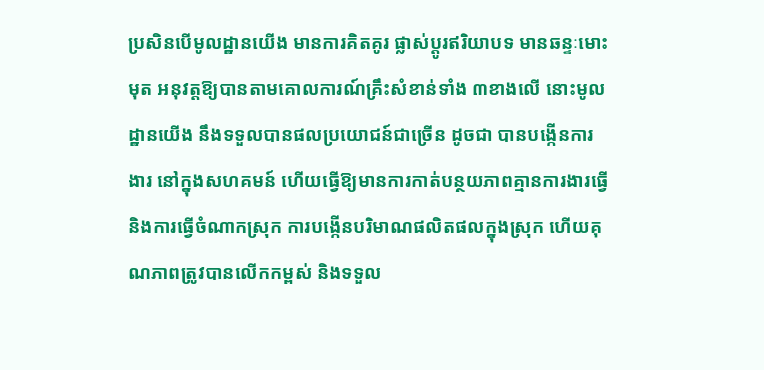ប្រសិនបើមូលដ្ឋានយើង មានការគិតគូរ ផ្លាស់ប្តូរឥរិយាបទ មានឆន្ទៈមោះមុត អនុវត្តឱ្យបានតាមគោលការណ៍គ្រឹះសំខាន់ទាំង ៣ខាងលើ នោះមូលដ្ឋានយើង នឹងទទួលបានផលប្រយោជន៍ជាច្រើន ដូចជា បានបង្កើនការងារ នៅក្នុងសហគមន៍ ហើយធ្វើឱ្យមានការកាត់បន្ថយភាពគ្មានការងារធ្វើ និងការធ្វើចំណាកស្រុក ការបង្កើនបរិមាណផលិតផលក្នុងស្រុក ហើយគុណភាពត្រូវបានលើកកម្ពស់ និងទទួល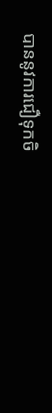បាននូវការជឿទុកចិ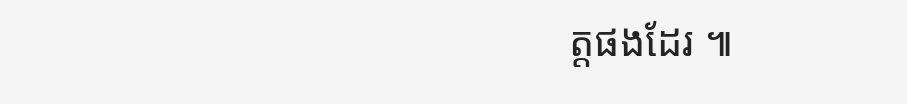ត្តផងដែរ ៕